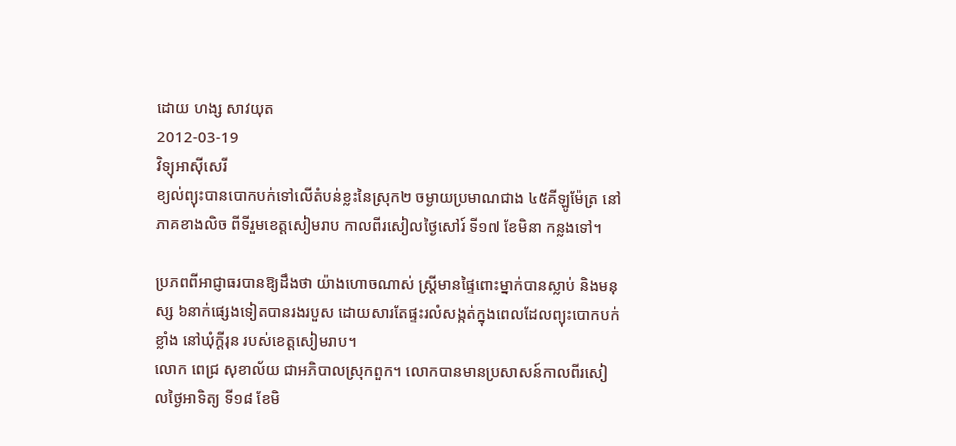ដោយ ហង្ស សាវយុត
2012-03-19
វិទ្យុអាស៊ីសេរី
ខ្យល់ព្យុះបានបោកបក់ទៅលើតំបន់ខ្លះនៃស្រុក២ ចម្ងាយប្រមាណជាង ៤៥គីឡូម៉ែត្រ នៅភាគខាងលិច ពីទីរួមខេត្តសៀមរាប កាលពីរសៀលថ្ងៃសៅរ៍ ទី១៧ ខែមិនា កន្លងទៅ។

ប្រភពពីអាជ្ញាធរបានឱ្យដឹងថា យ៉ាងហោចណាស់ ស្ត្រីមានផ្ទៃពោះម្នាក់បានស្លាប់ និងមនុស្ស ៦នាក់ផ្សេងទៀតបានរងរបួស ដោយសារតែផ្ទះរលំសង្កត់ក្នុងពេលដែលព្យុះបោកបក់ខ្លាំង នៅឃុំក្ដីរុន របស់ខេត្តសៀមរាប។
លោក ពេជ្រ សុខាល័យ ជាអភិបាលស្រុកពួក។ លោកបានមានប្រសាសន៍កាលពីរសៀលថ្ងៃអាទិត្យ ទី១៨ ខែមិ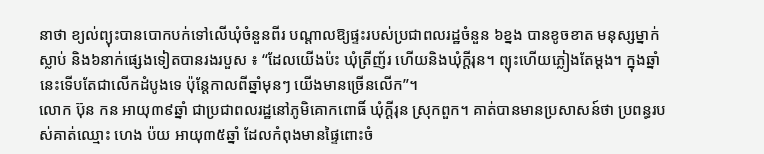នាថា ខ្យល់ព្យុះបានបោកបក់ទៅលើឃុំចំនួនពីរ បណ្ដាលឱ្យផ្ទះរបស់ប្រជាពលរដ្ឋចំនួន ៦ខ្នង បានខូចខាត មនុស្សម្នាក់ស្លាប់ និង៦នាក់ផ្សេងទៀតបានរងរបួស ៖ “ដែលយើងប៉ះ ឃុំត្រីញ័រ ហើយនិងឃុំក្ដីរុន។ ព្យុះហើយភ្លៀងតែម្ដង។ ក្នុងឆ្នាំនេះទើបតែជាលើកដំបូងទេ ប៉ុន្តែកាលពីឆ្នាំមុនៗ យើងមានច្រើនលើក”។
លោក ប៊ុន កន អាយុ៣៩ឆ្នាំ ជាប្រជាពលរដ្ឋនៅភូមិគោកពោធិ៍ ឃុំក្ដីរុន ស្រុកពួក។ គាត់បានមានប្រសាសន៍ថា ប្រពន្ធរបស់គាត់ឈ្មោះ ហេង ប៉យ អាយុ៣៥ឆ្នាំ ដែលកំពុងមានផ្ទៃពោះចំ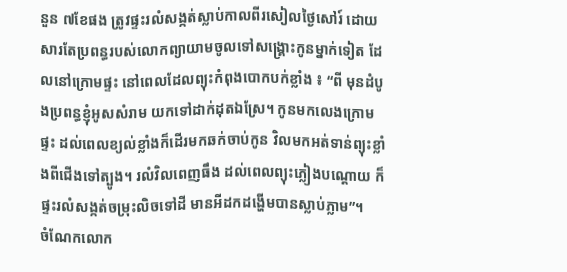នួន ៧ខែផង ត្រូវផ្ទះរលំសង្កត់ស្លាប់កាលពីរសៀលថ្ងៃសៅរ៍ ដោយសារតែប្រពន្ធរបស់លោកព្យាយាមចូលទៅសង្គ្រោះកូនម្នាក់ទៀត ដែលនៅក្រោមផ្ទះ នៅពេលដែលព្យុះកំពុងបោកបក់ខ្លាំង ៖ “ពី មុនដំបូងប្រពន្ធខ្ញុំអូសសំរាម យកទៅដាក់ដុតឯស្រែ។ កូនមកលេងក្រោមផ្ទះ ដល់ពេលខ្យល់ខ្លាំងក៏ដើរមកឆក់ចាប់កូន វិលមកអត់ទាន់ព្យុះខ្លាំងពីជើងទៅត្បូង។ រលំវិលពេញធឹង ដល់ពេលព្យុះភ្លៀងបណ្ដោយ ក៏ផ្ទះរលំសង្កត់ចម្រុះលិចទៅដី មានអីដកដង្ហើមបានស្លាប់ភ្លាម”។
ចំណែកលោក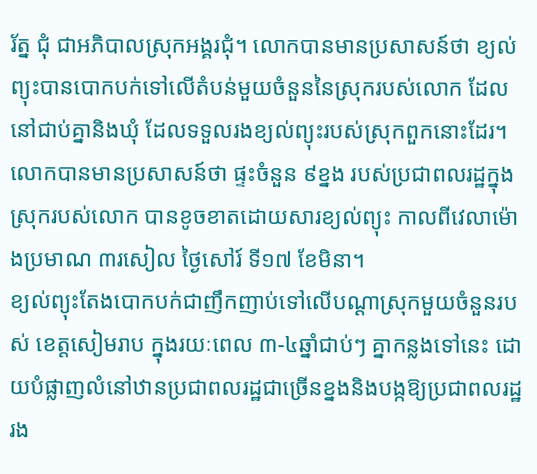រ័ត្ន ជុំ ជាអភិបាលស្រុកអង្គរជុំ។ លោកបានមានប្រសាសន៍ថា ខ្យល់ព្យុះបានបោកបក់ទៅលើតំបន់មួយចំនួននៃស្រុករបស់លោក ដែលនៅជាប់គ្នានិងឃុំ ដែលទទួលរងខ្យល់ព្យុះរបស់ស្រុកពួកនោះដែរ។
លោកបានមានប្រសាសន៍ថា ផ្ទះចំនួន ៩ខ្នង របស់ប្រជាពលរដ្ឋក្នុងស្រុករបស់លោក បានខូចខាតដោយសារខ្យល់ព្យុះ កាលពីវេលាម៉ោងប្រមាណ ៣រសៀល ថ្ងៃសៅរ៍ ទី១៧ ខែមិនា។
ខ្យល់ព្យុះតែងបោកបក់ជាញឹកញាប់ទៅលើបណ្ដាស្រុកមួយចំនួនរបស់ ខេត្តសៀមរាប ក្នុងរយៈពេល ៣-៤ឆ្នាំជាប់ៗ គ្នាកន្លងទៅនេះ ដោយបំផ្លាញលំនៅឋានប្រជាពលរដ្ឋជាច្រើនខ្នងនិងបង្កឱ្យប្រជាពលរដ្ឋ រង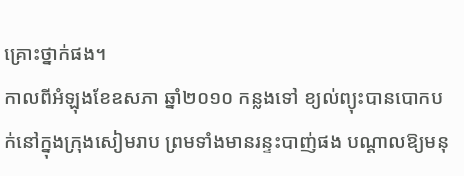គ្រោះថ្នាក់ផង។
កាលពីអំឡុងខែឧសភា ឆ្នាំ២០១០ កន្លងទៅ ខ្យល់ព្យុះបានបោកបក់នៅក្នុងក្រុងសៀមរាប ព្រមទាំងមានរន្ទះបាញ់ផង បណ្ដាលឱ្យមនុ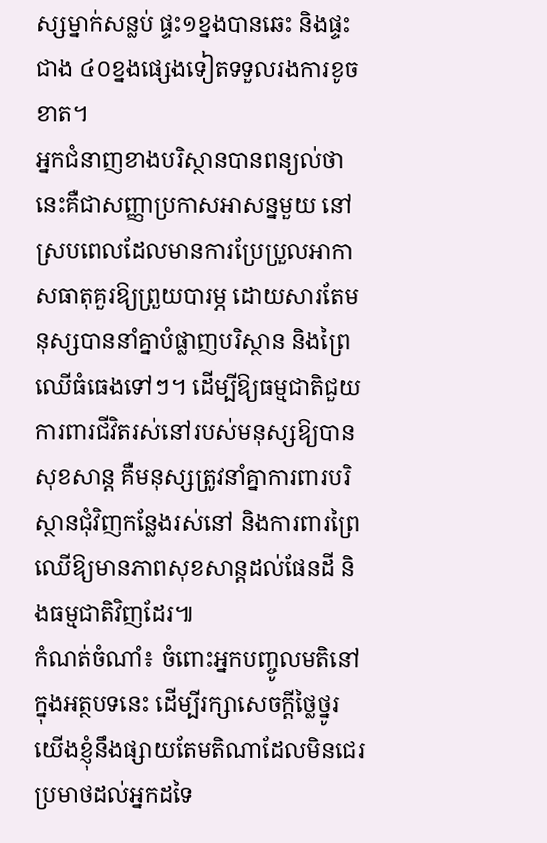ស្សម្នាក់សន្លប់ ផ្ទះ១ខ្នងបានឆេះ និងផ្ទះជាង ៤០ខ្នងផ្សេងទៀតទទួលរងការខូចខាត។
អ្នកជំនាញខាងបរិស្ថានបានពន្យល់ថា នេះគឺជាសញ្ញាប្រកាសអាសន្នមួយ នៅស្របពេលដែលមានការប្រែប្រួលអាកាសធាតុគួរឱ្យព្រួយបារម្ភ ដោយសារតែមនុស្សបាននាំគ្នាបំផ្លាញបរិស្ថាន និងព្រៃឈើធំធេងទៅៗ។ ដើម្បីឱ្យធម្មជាតិជួយការពារជីវិតរស់នៅរបស់មនុស្សឱ្យបានសុខសាន្ត គឺមនុស្សត្រូវនាំគ្នាការពារបរិស្ថានជុំវិញកន្លែងរស់នៅ និងការពារព្រៃឈើឱ្យមានភាពសុខសាន្តដល់ផែនដី និងធម្មជាតិវិញដែរ៕
កំណត់ចំណាំ៖ ចំពោះអ្នកបញ្ចូលមតិនៅក្នុងអត្ថបទនេះ ដើម្បីរក្សាសេចក្ដីថ្លៃថ្នូរ យើងខ្ញុំនឹងផ្សាយតែមតិណាដែលមិនជេរប្រមាថដល់អ្នកដទៃ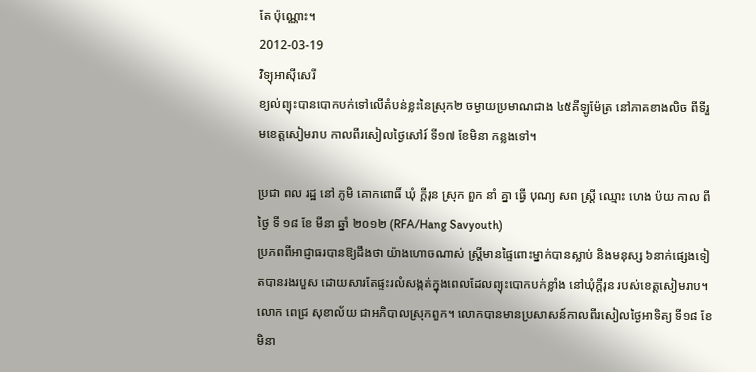តែ ប៉ុណ្ណោះ។
2012-03-19
វិទ្យុអាស៊ីសេរី
ខ្យល់ព្យុះបានបោកបក់ទៅលើតំបន់ខ្លះនៃស្រុក២ ចម្ងាយប្រមាណជាង ៤៥គីឡូម៉ែត្រ នៅភាគខាងលិច ពីទីរួមខេត្តសៀមរាប កាលពីរសៀលថ្ងៃសៅរ៍ ទី១៧ ខែមិនា កន្លងទៅ។

ប្រជា ពល រដ្ឋ នៅ ភូមិ គោកពោធិ៍ ឃុំ ក្ដីរុន ស្រុក ពួក នាំ គ្នា ធ្វើ បុណ្យ សព ស្ត្រី ឈ្មោះ ហេង ប៉យ កាល ពី ថ្ងៃ ទី ១៨ ខែ មីនា ឆ្នាំ ២០១២ (RFA/Hang Savyouth)
ប្រភពពីអាជ្ញាធរបានឱ្យដឹងថា យ៉ាងហោចណាស់ ស្ត្រីមានផ្ទៃពោះម្នាក់បានស្លាប់ និងមនុស្ស ៦នាក់ផ្សេងទៀតបានរងរបួស ដោយសារតែផ្ទះរលំសង្កត់ក្នុងពេលដែលព្យុះបោកបក់ខ្លាំង នៅឃុំក្ដីរុន របស់ខេត្តសៀមរាប។
លោក ពេជ្រ សុខាល័យ ជាអភិបាលស្រុកពួក។ លោកបានមានប្រសាសន៍កាលពីរសៀលថ្ងៃអាទិត្យ ទី១៨ ខែមិនា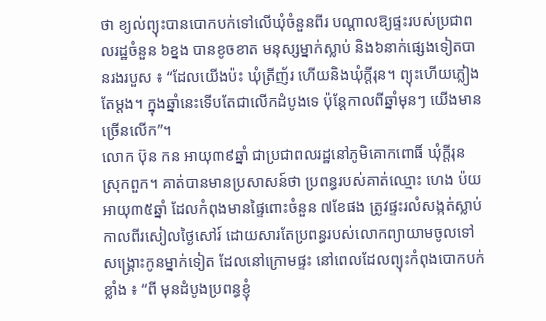ថា ខ្យល់ព្យុះបានបោកបក់ទៅលើឃុំចំនួនពីរ បណ្ដាលឱ្យផ្ទះរបស់ប្រជាពលរដ្ឋចំនួន ៦ខ្នង បានខូចខាត មនុស្សម្នាក់ស្លាប់ និង៦នាក់ផ្សេងទៀតបានរងរបួស ៖ “ដែលយើងប៉ះ ឃុំត្រីញ័រ ហើយនិងឃុំក្ដីរុន។ ព្យុះហើយភ្លៀងតែម្ដង។ ក្នុងឆ្នាំនេះទើបតែជាលើកដំបូងទេ ប៉ុន្តែកាលពីឆ្នាំមុនៗ យើងមានច្រើនលើក”។
លោក ប៊ុន កន អាយុ៣៩ឆ្នាំ ជាប្រជាពលរដ្ឋនៅភូមិគោកពោធិ៍ ឃុំក្ដីរុន ស្រុកពួក។ គាត់បានមានប្រសាសន៍ថា ប្រពន្ធរបស់គាត់ឈ្មោះ ហេង ប៉យ អាយុ៣៥ឆ្នាំ ដែលកំពុងមានផ្ទៃពោះចំនួន ៧ខែផង ត្រូវផ្ទះរលំសង្កត់ស្លាប់កាលពីរសៀលថ្ងៃសៅរ៍ ដោយសារតែប្រពន្ធរបស់លោកព្យាយាមចូលទៅសង្គ្រោះកូនម្នាក់ទៀត ដែលនៅក្រោមផ្ទះ នៅពេលដែលព្យុះកំពុងបោកបក់ខ្លាំង ៖ “ពី មុនដំបូងប្រពន្ធខ្ញុំ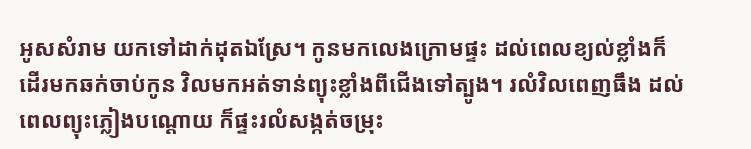អូសសំរាម យកទៅដាក់ដុតឯស្រែ។ កូនមកលេងក្រោមផ្ទះ ដល់ពេលខ្យល់ខ្លាំងក៏ដើរមកឆក់ចាប់កូន វិលមកអត់ទាន់ព្យុះខ្លាំងពីជើងទៅត្បូង។ រលំវិលពេញធឹង ដល់ពេលព្យុះភ្លៀងបណ្ដោយ ក៏ផ្ទះរលំសង្កត់ចម្រុះ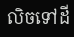លិចទៅដី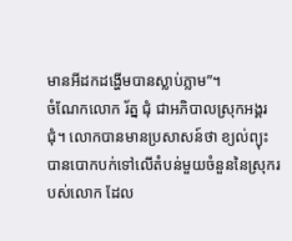មានអីដកដង្ហើមបានស្លាប់ភ្លាម”។
ចំណែកលោក រ័ត្ន ជុំ ជាអភិបាលស្រុកអង្គរជុំ។ លោកបានមានប្រសាសន៍ថា ខ្យល់ព្យុះបានបោកបក់ទៅលើតំបន់មួយចំនួននៃស្រុករបស់លោក ដែល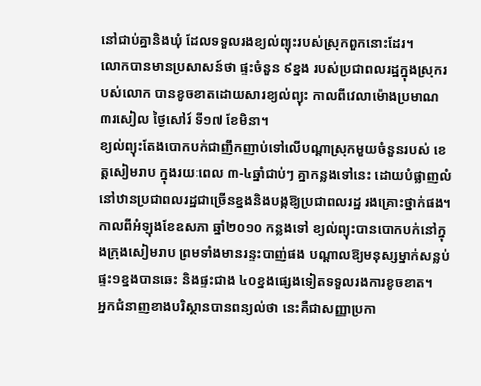នៅជាប់គ្នានិងឃុំ ដែលទទួលរងខ្យល់ព្យុះរបស់ស្រុកពួកនោះដែរ។
លោកបានមានប្រសាសន៍ថា ផ្ទះចំនួន ៩ខ្នង របស់ប្រជាពលរដ្ឋក្នុងស្រុករបស់លោក បានខូចខាតដោយសារខ្យល់ព្យុះ កាលពីវេលាម៉ោងប្រមាណ ៣រសៀល ថ្ងៃសៅរ៍ ទី១៧ ខែមិនា។
ខ្យល់ព្យុះតែងបោកបក់ជាញឹកញាប់ទៅលើបណ្ដាស្រុកមួយចំនួនរបស់ ខេត្តសៀមរាប ក្នុងរយៈពេល ៣-៤ឆ្នាំជាប់ៗ គ្នាកន្លងទៅនេះ ដោយបំផ្លាញលំនៅឋានប្រជាពលរដ្ឋជាច្រើនខ្នងនិងបង្កឱ្យប្រជាពលរដ្ឋ រងគ្រោះថ្នាក់ផង។
កាលពីអំឡុងខែឧសភា ឆ្នាំ២០១០ កន្លងទៅ ខ្យល់ព្យុះបានបោកបក់នៅក្នុងក្រុងសៀមរាប ព្រមទាំងមានរន្ទះបាញ់ផង បណ្ដាលឱ្យមនុស្សម្នាក់សន្លប់ ផ្ទះ១ខ្នងបានឆេះ និងផ្ទះជាង ៤០ខ្នងផ្សេងទៀតទទួលរងការខូចខាត។
អ្នកជំនាញខាងបរិស្ថានបានពន្យល់ថា នេះគឺជាសញ្ញាប្រកា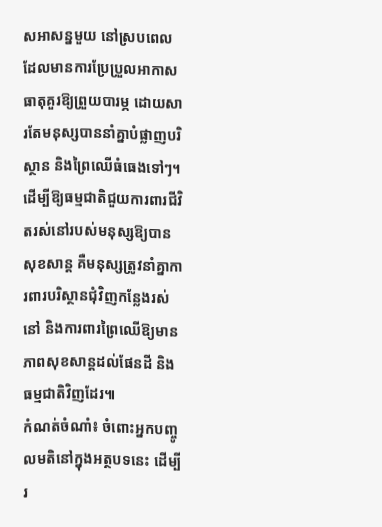សអាសន្នមួយ នៅស្របពេលដែលមានការប្រែប្រួលអាកាសធាតុគួរឱ្យព្រួយបារម្ភ ដោយសារតែមនុស្សបាននាំគ្នាបំផ្លាញបរិស្ថាន និងព្រៃឈើធំធេងទៅៗ។ ដើម្បីឱ្យធម្មជាតិជួយការពារជីវិតរស់នៅរបស់មនុស្សឱ្យបានសុខសាន្ត គឺមនុស្សត្រូវនាំគ្នាការពារបរិស្ថានជុំវិញកន្លែងរស់នៅ និងការពារព្រៃឈើឱ្យមានភាពសុខសាន្តដល់ផែនដី និងធម្មជាតិវិញដែរ៕
កំណត់ចំណាំ៖ ចំពោះអ្នកបញ្ចូលមតិនៅក្នុងអត្ថបទនេះ ដើម្បីរ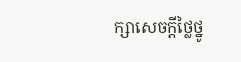ក្សាសេចក្ដីថ្លៃថ្នូ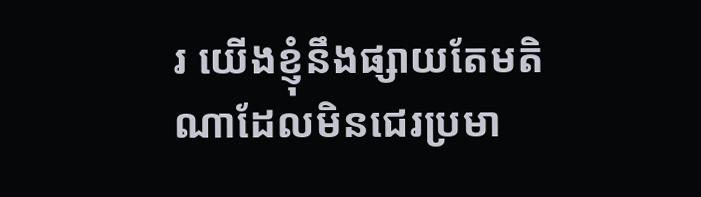រ យើងខ្ញុំនឹងផ្សាយតែមតិណាដែលមិនជេរប្រមា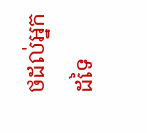ថដល់អ្នកដទៃ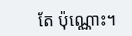តែ ប៉ុណ្ណោះ។